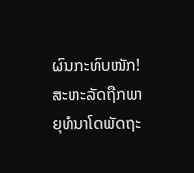ຜົນກະທົບໜັກ! ສະຫະລັດຖືກພາຍຸທໍນາໂດພັດຖະ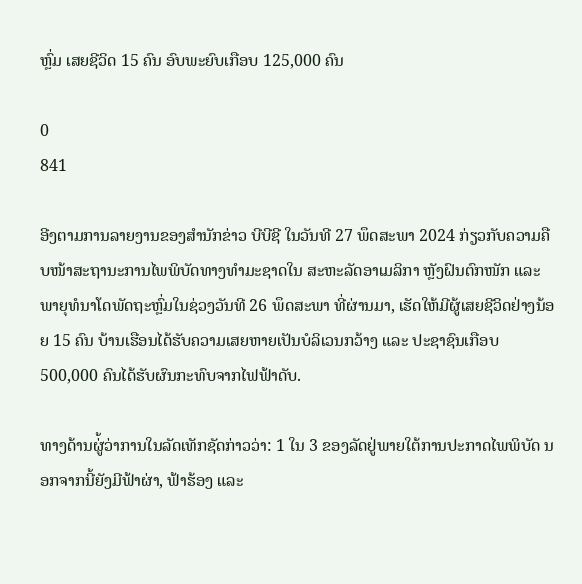ຫຼົ່ມ ເສຍຊີວິດ 15 ຄົນ ອົບພະຍົບເກືອບ 125,000 ຄົນ

0
841

ອີງຕາມການລາຍງານຂອງສຳນັກຂ່າວ ບີບີຊີ ໃນວັນທີ 27 ພຶດສະພາ 2024 ກ່ຽວກັບຄວາມຄືບໜ້າສະຖານະການໄພພິບັດທາງທຳມະຊາດໃນ ສະຫະລັດອາເມລິກາ ຫຼັງຝົນຕົກໜັກ ແລະ ພາຍຸທໍນາໂດພັດຖະຫຼົ່ມໃນຊ່ວງວັນທີ 26 ພຶດສະພາ ທີ່ຜ່ານມາ, ເຮັດໃຫ້ມີຜູ້ເສຍຊີວິດຢ່າງນ້ອຍ 15 ຄົນ ບ້ານເຮືອນໄດ້ຮັບຄວາມເສຍຫາຍເປັນບໍລິເວນກວ້າງ ແລະ ປະຊາຊົນເກືອບ 500,000 ຄົນໄດ້ຮັບຜົນກະທົບຈາກໄຟຟ້າດັບ.

ທາງດ້ານຜູ່້ວ່າການໃນລັດເທັກຊັດກ່າວວ່າ: 1 ໃນ 3 ຂອງລັດຢູ່ພາຍໃຕ້ການປະກາດໄພພິບັດ ນອກຈາກນີ້ຍັງມີຟ້າຜ່າ, ຟ້າຮ້ອງ ແລະ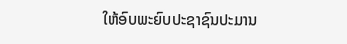ໃຫ້ອົບພະຍົບປະຊາຊົນປະມານ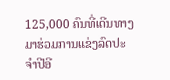125,000 ຄົນທີ່ເດີນທາງມາຮ່ວມການແຂ່ງລົດປະຈຳປີອີ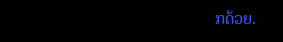ກດ້ວຍ.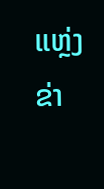ແຫຼ່ງຂ່າ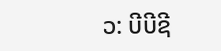ວ: ບີບີຊີ